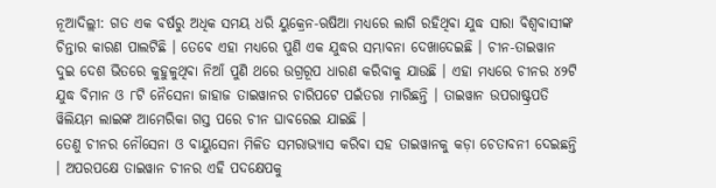ନୂଆଦିଲ୍ଲୀ: ଗତ ଏକ ବର୍ଷରୁ ଅଧିକ ସମୟ ଧରି ୟୁକ୍ରେନ-ଋଷିଆ ମଧ୍ୟରେ ଲାଗି ରହିଥିବା ଯୁଦ୍ଧ ସାରା ବିଶ୍ୱବାସୀଙ୍କ ଚିନ୍ତାର କାରଣ ପାଲଟିଛି । ତେବେ ଏହା ମଧ୍ୟରେ ପୁଣି ଏକ ଯୁଦ୍ଧର ସମ୍ଭାବନା ଦେଖାଦେଇଛି । ଚୀନ-ତାଇୱାନ ଦୁଇ ଦେଶ ଭିତରେ କୁହୁଳୁଥିବା ନିଆଁ ପୁଣି ଥରେ ଉଗ୍ରରୂପ ଧାରଣ କରିବାକୁ ଯାଉଛି । ଏହା ମଧ୍ୟରେ ଚୀନର ୪୨ଟି ଯୁଦ୍ଧ ବିମାନ ଓ ୮ଟି ନୈସେନା ଜାହାଜ ତାଇୱାନର ଚାରିପଟେ ପଇଁତରା ମାରିଛନ୍ତି । ତାଇୱାନ ଉପରାଷ୍ଟ୍ରପତି ୱିଲିୟମ ଲାଇଙ୍କ ଆମେରିକା ଗସ୍ତ ପରେ ଚୀନ ଘାବରେଇ ଯାଇଛି ।
ତେଣୁ ଚୀନର ନୌସେନା ଓ ବାୟୁସେନା ମିଳିତ ସମରାଭ୍ୟାସ କରିବା ସହ ତାଇୱାନକୁ କଡ଼ା ଚେତାବନୀ ଦେଇଛନ୍ତି । ଅପରପକ୍ଷେ ତାଇୱାନ ଚୀନର ଏହି ପଦକ୍ଷେପକୁ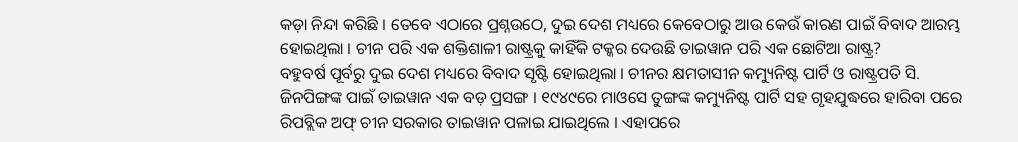କଡ଼ା ନିନ୍ଦା କରିଛି । ତେବେ ଏଠାରେ ପ୍ରଶ୍ନଉଠେ, ଦୁଇ ଦେଶ ମଧ୍ୟରେ କେବେଠାରୁ ଆଉ କେଉଁ କାରଣ ପାଇଁ ବିବାଦ ଆରମ୍ଭ ହୋଇଥିଲା । ଚୀନ ପରି ଏକ ଶକ୍ତିଶାଳୀ ରାଷ୍ଟ୍ରକୁ କାହିଁକି ଟକ୍କର ଦେଉଛି ତାଇୱାନ ପରି ଏକ ଛୋଟିଆ ରାଷ୍ଟ୍ର?
ବହୁବର୍ଷ ପୂର୍ବରୁ ଦୁଇ ଦେଶ ମଧ୍ୟରେ ବିବାଦ ସୃଷ୍ଟି ହୋଇଥିଲା । ଚୀନର କ୍ଷମତାସୀନ କମ୍ୟୁନିଷ୍ଟ ପାର୍ଟି ଓ ରାଷ୍ଟ୍ରପତି ସି. ଜିନପିଙ୍ଗଙ୍କ ପାଇଁ ତାଇୱାନ ଏକ ବଡ଼ ପ୍ରସଙ୍ଗ । ୧୯୪୯ରେ ମାଓସେ ତୁଙ୍ଗଙ୍କ କମ୍ୟୁନିଷ୍ଟ ପାର୍ଟି ସହ ଗୃହଯୁଦ୍ଧରେ ହାରିବା ପରେ ରିପବ୍ଲିକ ଅଫ୍ ଚୀନ ସରକାର ତାଇୱାନ ପଳାଇ ଯାଇଥିଲେ । ଏହାପରେ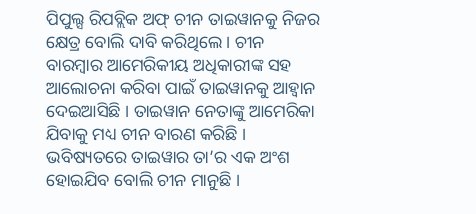ପିପୁଲ୍ସ ରିପବ୍ଲିକ ଅଫ୍ ଚୀନ ତାଇୱାନକୁ ନିଜର କ୍ଷେତ୍ର ବୋଲି ଦାବି କରିଥିଲେ । ଚୀନ ବାରମ୍ବାର ଆମେରିକୀୟ ଅଧିକାରୀଙ୍କ ସହ ଆଲୋଚନା କରିବା ପାଇଁ ତାଇୱାନକୁ ଆହ୍ୱାନ ଦେଇଆସିଛି । ତାଇୱାନ ନେତାଙ୍କୁ ଆମେରିକା ଯିବାକୁ ମଧ୍ୟ ଚୀନ ବାରଣ କରିଛି ।
ଭବିଷ୍ୟତରେ ତାଇୱାର ତା’ର ଏକ ଅଂଶ ହୋଇଯିବ ବୋଲି ଚୀନ ମାନୁଛି ।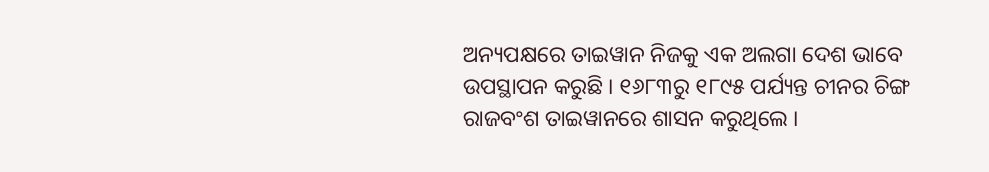ଅନ୍ୟପକ୍ଷରେ ତାଇୱାନ ନିଜକୁ ଏକ ଅଲଗା ଦେଶ ଭାବେ ଉପସ୍ଥାପନ କରୁଛି । ୧୬୮୩ରୁ ୧୮୯୫ ପର୍ଯ୍ୟନ୍ତ ଚୀନର ଚିଙ୍ଗ ରାଜବଂଶ ତାଇୱାନରେ ଶାସନ କରୁଥିଲେ ।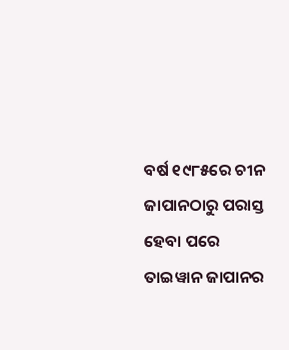ବର୍ଷ ୧୯୮୫ରେ ଚୀନ ଜାପାନଠାରୁ ପରାସ୍ତ ହେବା ପରେ ତାଇୱାନ ଜାପାନର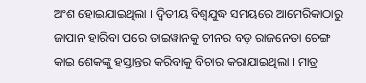ଅଂଶ ହୋଇଯାଇଥିଲା । ଦ୍ୱିତୀୟ ବିଶ୍ୱଯୁଦ୍ଧ ସମୟରେ ଆମେରିକାଠାରୁ ଜାପାନ ହାରିବା ପରେ ତାଇୱାନକୁ ଚୀନର ବଡ଼ ରାଜନେତା ଚେଙ୍ଗ କାଇ ଶେକଙ୍କୁ ହସ୍ତାନ୍ତର କରିବାକୁ ବିଚାର କରାଯାଇଥିଲା । ମାତ୍ର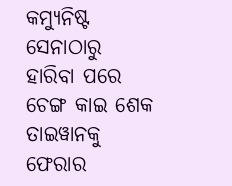କମ୍ୟୁନିଷ୍ଟ ସେନାଠାରୁ ହାରିବା ପରେ ଚେଙ୍ଗ କାଇ ଶେକ ତାଇୱାନକୁ ଫେରାର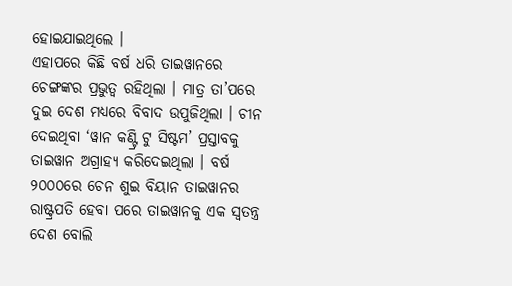ହୋଇଯାଇଥିଲେ ।
ଏହାପରେ କିଛି ବର୍ଷ ଧରି ତାଇୱାନରେ ଚେଙ୍ଗଙ୍କର ପ୍ରଭୁତ୍ୱ ରହିଥିଲା । ମାତ୍ର ତା’ପରେ ଦୁଇ ଦେଶ ମଧ୍ୟରେ ବିବାଦ ଉପୁଜିଥିଲା । ଚୀନ ଦେଇଥିବା ‘ୱାନ କଣ୍ଟ୍ରି ଟୁ ସିଷ୍ଟମ’ ପ୍ରସ୍ତାବକୁ ତାଇୱାନ ଅଗ୍ରାହ୍ୟ କରିଦେଇଥିଲା । ବର୍ଷ ୨୦୦୦ରେ ଚେନ ଶୁଇ ବିୟାନ ତାଇୱାନର ରାଷ୍ଟ୍ରପତି ହେବା ପରେ ତାଇୱାନକୁ ଏକ ସ୍ୱତନ୍ତ୍ର ଦେଶ ବୋଲି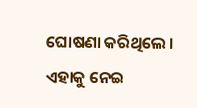ଘୋଷଣା କରିଥିଲେ । ଏହାକୁ ନେଇ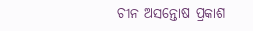ଚୀନ ଅସନ୍ତୋଷ ପ୍ରକାଶ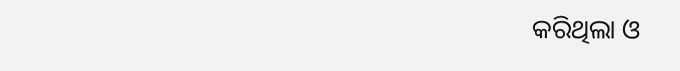କରିଥିଲା ଓ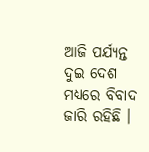ଆଜି ପର୍ଯ୍ୟନ୍ତ ଦୁଇ ଦେଶ ମଧ୍ୟରେ ବିବାଦ ଜାରି ରହିଛି ।